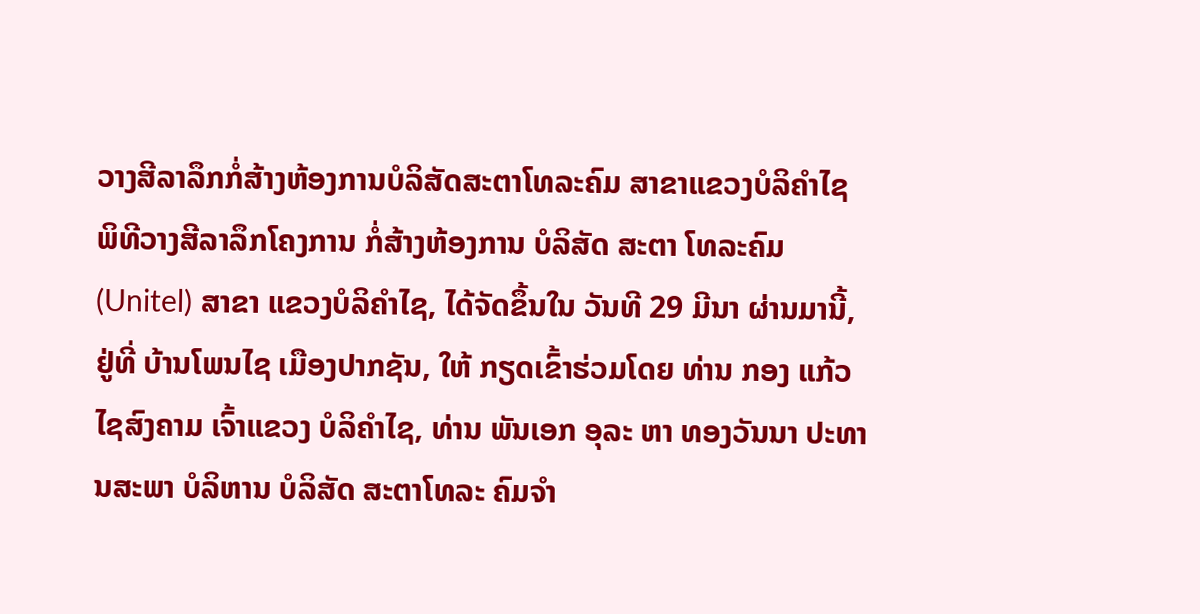ວາງສີລາລຶກກໍ່ສ້າງຫ້ອງການບໍລິສັດສະຕາໂທລະຄົມ ສາຂາແຂວງບໍລິຄຳໄຊ
ພິທີວາງສີລາລຶກໂຄງການ ກໍ່ສ້າງຫ້ອງການ ບໍລິສັດ ສະຕາ ໂທລະຄົມ (Unitel) ສາຂາ ແຂວງບໍລິຄຳໄຊ, ໄດ້ຈັດຂຶ້ນໃນ ວັນທີ 29 ມີນາ ຜ່ານມານີ້, ຢູ່ທີ່ ບ້ານໂພນໄຊ ເມືອງປາກຊັນ, ໃຫ້ ກຽດເຂົ້າຮ່ວມໂດຍ ທ່ານ ກອງ ແກ້ວ ໄຊສົງຄາມ ເຈົ້າແຂວງ ບໍລິຄຳໄຊ, ທ່ານ ພັນເອກ ອຸລະ ຫາ ທອງວັນນາ ປະທານສະພາ ບໍລິຫານ ບໍລິສັດ ສະຕາໂທລະ ຄົມຈຳ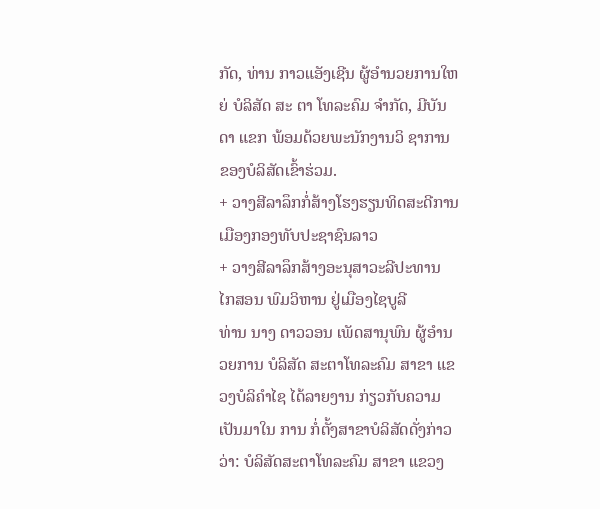ກັດ, ທ່ານ ກາວແອັງເຊີນ ຜູ້ອຳນວຍການໃຫຍ່ ບໍລິສັດ ສະ ຕາ ໂທລະຄົມ ຈຳກັດ, ມີບັນດາ ແຂກ ພ້ອມດ້ວຍພະນັກງານວິ ຊາການ ຂອງບໍລິສັດເຂົ້າຮ່ວມ.
+ ວາງສີລາລຶກກໍ່ສ້າງໂຮງຮຽນທິດສະດີການເມືອງກອງທັບປະຊາຊົນລາວ
+ ວາງສີລາລຶກສ້າງອະນຸສາວະລີປະທານ ໄກສອນ ພົມວິຫານ ຢູ່ເມືອງໄຊບູລີ
ທ່ານ ນາງ ດາວວອນ ເພັດສານຸພົນ ຜູ້ອຳນວຍການ ບໍລິສັດ ສະຕາໂທລະຄົມ ສາຂາ ແຂວງບໍລິຄຳໄຊ ໄດ້ລາຍງານ ກ່ຽວກັບຄວາມເປັນມາໃນ ການ ກໍ່ຕັ້ງສາຂາບໍລິສັດດັ່ງກ່າວວ່າ: ບໍລິສັດສະຕາໂທລະຄົມ ສາຂາ ແຂວງ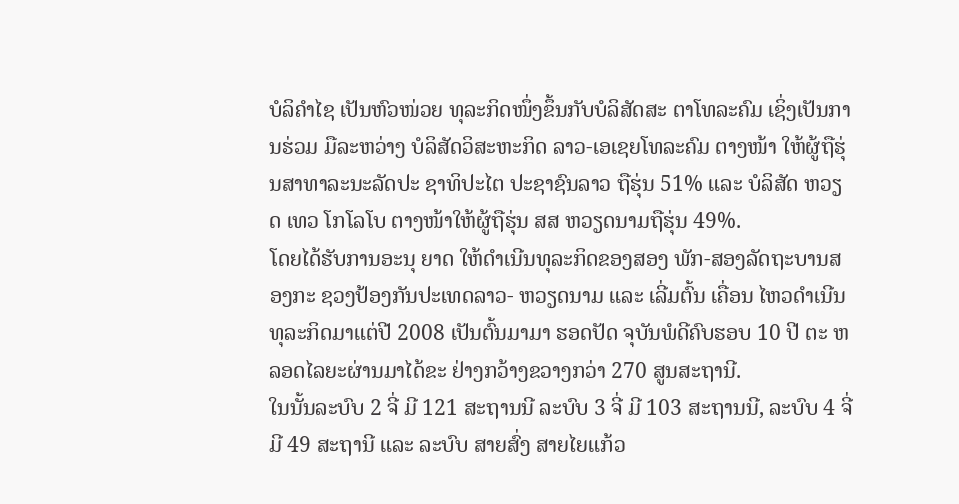ບໍລິຄຳໄຊ ເປັນຫົວໜ່ວຍ ທຸລະກິດໜຶ່ງຂຶ້ນກັບບໍລິສັດສະ ຕາໂທລະຄົມ ເຊິ່ງເປັນການຮ່ວມ ມືລະຫວ່າງ ບໍລິສັດວິສະຫະກິດ ລາວ-ເອເຊຍໂທລະຄົມ ຕາງໜ້າ ໃຫ້ຜູ້ຖືຮຸ່ນສາທາລະນະລັດປະ ຊາທິປະໄຕ ປະຊາຊົນລາວ ຖືຮຸ່ນ 51% ແລະ ບໍລິສັດ ຫວຽດ ເທວ ໂກໂລໂບ ຕາງໜ້າໃຫ້ຜູ້ຖືຮຸ່ນ ສສ ຫວຽດນາມຖືຮຸ່ນ 49%.
ໂດຍໄດ້ຮັບການອະນຸ ຍາດ ໃຫ້ດຳເນີນທຸລະກິດຂອງສອງ ພັກ-ສອງລັດຖະບານສອງກະ ຊວງປ້ອງກັນປະເທດລາວ- ຫວຽດນາມ ແລະ ເລີ່ມຕົ້ນ ເຄື່ອນ ໄຫວດຳເນີນ ທຸລະກິດມາແຕ່ປີ 2008 ເປັນຕົ້ນມາມາ ຮອດປັດ ຈຸບັນພໍດີຄົບຮອບ 10 ປີ ຕະ ຫລອດໄລຍະຜ່ານມາໄດ້ຂະ ຢ່າງກວ້າງຂວາງກວ່າ 270 ສູນສະຖານີ.
ໃນນັ້ນລະບົບ 2 ຈີ່ ມີ 121 ສະຖານນີ ລະບົບ 3 ຈີ່ ມີ 103 ສະຖານນີ, ລະບົບ 4 ຈີ່ ມີ 49 ສະຖານີ ແລະ ລະບົບ ສາຍສົ່ງ ສາຍໄຍແກ້ວ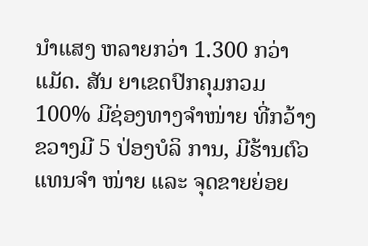ນຳແສງ ຫລາຍກວ່າ 1.300 ກວ່າ ແມັດ. ສັນ ຍາເຂດປົກຄຸມກວມ 100% ມີຊ່ອງທາງຈຳໜ່າຍ ທີ່ກວ້າງຂວາງມີ 5 ປ່ອງບໍລິ ການ, ມີຮ້ານຕົວແທນຈຳ ໜ່າຍ ແລະ ຈຸດຂາຍຍ່ອຍ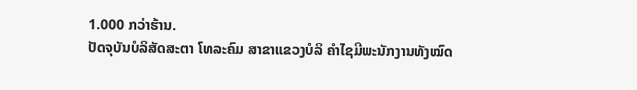1.000 ກວ່າຮ້ານ.
ປັດຈຸບັນບໍລິສັດສະຕາ ໂທລະຄົມ ສາຂາແຂວງບໍລິ ຄຳໄຊມີພະນັກງານທັງໝົດ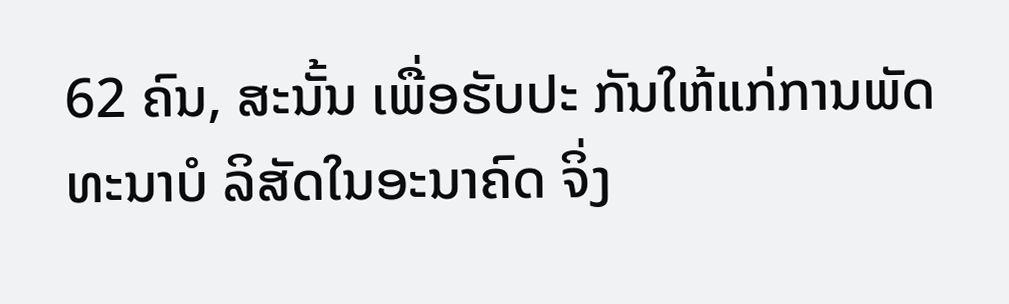62 ຄົນ, ສະນັ້ນ ເພື່ອຮັບປະ ກັນໃຫ້ແກ່ການພັດທະນາບໍ ລິສັດໃນອະນາຄົດ ຈິ່ງ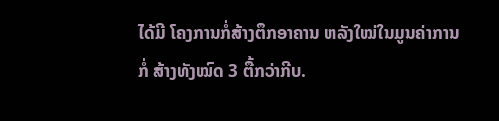ໄດ້ມີ ໂຄງການກໍ່ສ້າງຕຶກອາຄານ ຫລັງໃໝ່ໃນມູນຄ່າການກໍ່ ສ້າງທັງໝົດ 3 ຕື້ກວ່າກີບ.